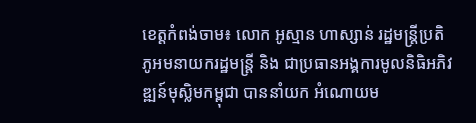ខេត្តកំពង់ចាម៖ លោក អូស្មាន ហាស្សាន់ រដ្ឋមន្រ្តីប្រតិភូអមនាយករដ្ឋមន្រ្តី និង ជាប្រធានអង្គការមូលនិធិអភិវឌ្ឍន៍មុស្លិមកម្ពុជា បាននាំយក អំណោយម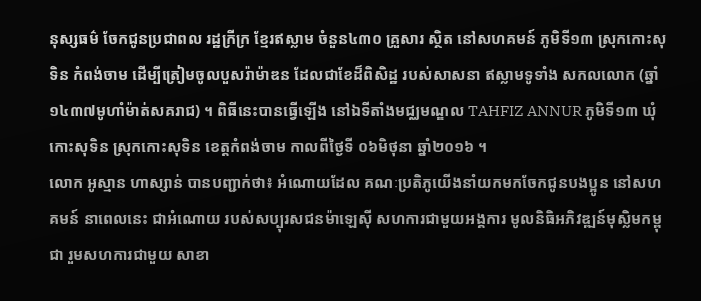នុស្សធម៌ ចែកជូនប្រជាពល រដ្ឋក្រីក្រ ខ្មែរឥស្លាម ចំនួន៤៣០ គ្រួសារ ស្ថិត នៅសហគមន៍ ភូមិទី១៣ ស្រុកកោះសុទិន កំពង់ចាម ដើម្បីត្រៀមចូលបួសរ៉ាម៉ាឌន ដែលជាខែដ៏ពិសិដ្ឋ របស់សាសនា ឥស្លាមទូទាំង សកលលោក (ឆ្នាំ១៤៣៧មូហាំម៉ាត់សគរាជ) ។ ពិធីនេះបានធ្វើឡើង នៅឯទីតាំងមជ្ឈមណ្ឌល TAHFIZ ANNUR ភូមិទី១៣ ឃុំកោះសុទិន ស្រុកកោះសុទិន ខេត្តកំពង់ចាម កាលពីថ្ងៃទី ០៦មិថុនា ឆ្នាំ២០១៦ ។
លោក អូស្មាន ហាស្សាន់ បានបញ្ជាក់ថា៖ អំណោយដែល គណៈប្រតិភូយើងនាំយកមកចែកជូនបងប្អូន នៅសហគមន៍ នាពេលនេះ ជាអំណោយ របស់សប្បុរសជនម៉ាឡេស៊ី សហការជាមួយអង្គការ មូលនិធិអភិវឌ្ឍន៍មុស្លិមកម្ពុជា រួមសហការជាមួយ សាខា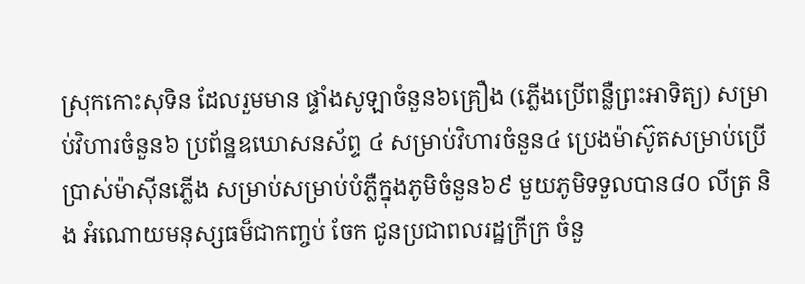ស្រុកកោះសុទិន ដែលរួមមាន ផ្ទាំងសូឡាចំនួន៦គ្រឿង (ភ្លើងប្រើពន្លឺព្រះអាទិត្យ) សម្រាប់វិហារចំនួន៦ ប្រព័ន្ឋឧឃោសនស័ព្ទ ៤ សម្រាប់វិហារចំនួន៤ ប្រេងម៉ាស៊ូតសម្រាប់ប្រើប្រាស់ម៉ាស៊ីនភ្លើង សម្រាប់សម្រាប់បំភ្លឺក្នុងភូមិចំនួន៦៩ មួយភូមិទទួលបាន៨០ លីត្រ និង អំណោយមនុស្សធម៏ជាកញ្ចប់ ចែក ជូនប្រជាពលរដ្ឋក្រីក្រ ចំនួ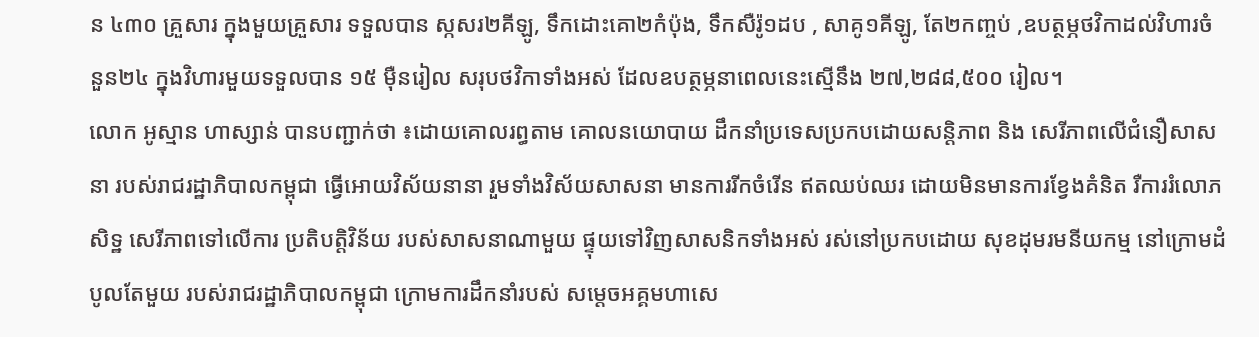ន ៤៣០ គ្រួសារ ក្នុងមួយគ្រួសារ ទទួលបាន ស្កសរ២គីឡូ, ទឹកដោះគោ២កំប៉ុង, ទឹកសឺរ៉ូ១ដប , សាគូ១គីឡូ, តែ២កញ្ចប់ ,ឧបត្ថម្ភថវិកាដល់វិហារចំនួន២៤ ក្នុងវិហារមួយទទួលបាន ១៥ ម៉ឺនរៀល សរុបថវិកាទាំងអស់ ដែលឧបត្ថម្ភនាពេលនេះស្មើនឹង ២៧,២៨៨,៥០០ រៀល។
លោក អូស្មាន ហាស្សាន់ បានបញ្ជាក់ថា ៖ដោយគោលរព្ធតាម គោលនយោបាយ ដឹកនាំប្រទេសប្រកបដោយសន្តិភាព និង សេរីភាពលើជំនឿសាសនា របស់រាជរដ្ឋាភិបាលកម្ពុជា ធ្វើអោយវិស័យនានា រួមទាំងវិស័យសាសនា មានការរីកចំរើន ឥតឈប់ឈរ ដោយមិនមានការខ្វែងគំនិត រឺការរំលោភសិទ្ឋ សេរីភាពទៅលើការ ប្រតិបត្តិវិន័យ របស់សាសនាណាមួយ ផ្ទុយទៅវិញសាសនិកទាំងអស់ រស់នៅប្រកបដោយ សុខដុមរមនីយកម្ម នៅក្រោមដំបូលតែមួយ របស់រាជរដ្ឋាភិបាលកម្ពុជា ក្រោមការដឹកនាំរបស់ សម្តេចអគ្គមហាសេ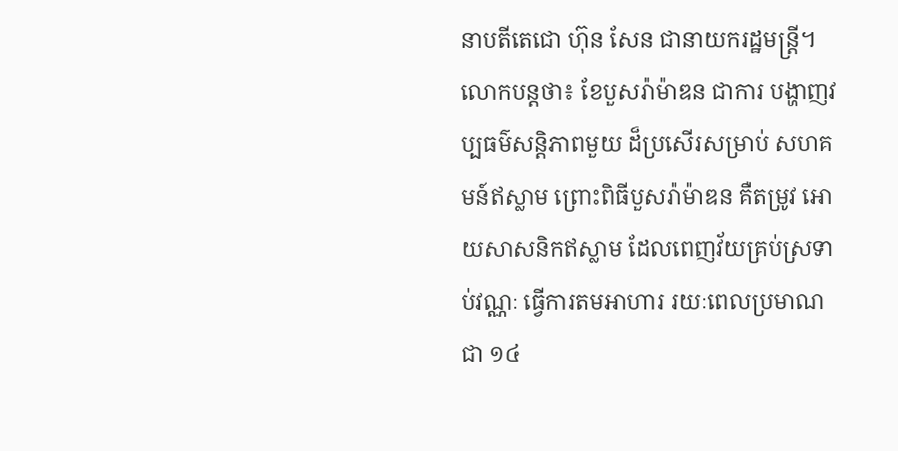នាបតីតេជោ ហ៊ុន សែន ជានាយករដ្ឋមន្រ្តី។
លោកបន្តថា៖ ខែបួសរ៉ាម៉ាឌន ជាការ បង្ហាញវប្បធម៌សន្តិភាពមួយ ដ៏ប្រសើរសម្រាប់ សហគមន៍ឥស្លាម ព្រោះពិធីបួសរ៉ាម៉ាឌន គឺតម្រូវ អោយសាសនិកឥស្លាម ដែលពេញវ័យគ្រប់ស្រទាប់វណ្ណៈ ធ្វើការតមអាហារ រយៈពេលប្រមាណជា ១៤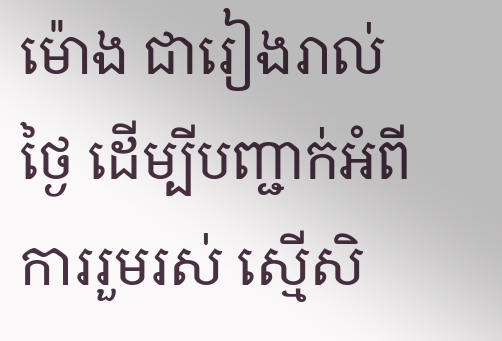ម៉ោង ជារៀងរាល់ថ្ងៃ ដើម្បីបញ្ជាក់អំពីការរួមរស់ ស្មើសិ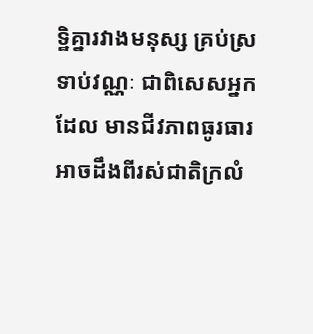ទ្ឋិគ្នារវាងមនុស្ស គ្រប់ស្រទាប់វណ្ណៈ ជាពិសេសអ្នកដែល មានជីវភាពធូរធារ អាចដឹងពីរស់ជាតិក្រលំ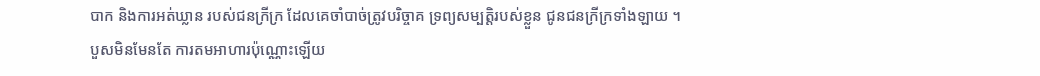បាក និងការអត់ឃ្លាន របស់ជនក្រីក្រ ដែលគេចាំបាច់ត្រូវបរិច្ចាគ ទ្រព្យសម្បត្តិរបស់ខ្លួន ជូនជនក្រីក្រទាំងឡាយ ។
បួសមិនមែនតែ ការតមអាហារប៉ុណ្ណោះឡើយ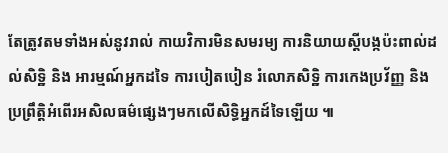តែត្រូវតមទាំងអស់នូវរាល់ កាយវិការមិនសមរម្យ ការនិយាយស្តីបង្កប៉ះពាល់ដល់សិទ្ឋិ និង អារម្មណ៍អ្នកដទៃ ការបៀតបៀន រំលោភសិទ្ឋិ ការកេងប្រវ័ញ្ញ និង ប្រព្រឹត្ដិអំពើរអសិលធម៌ផ្សេងៗមកលើសិទ្ធិអ្នកដ៍ទៃឡើយ ៕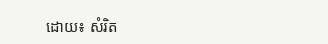ដោយ៖ សំរិត